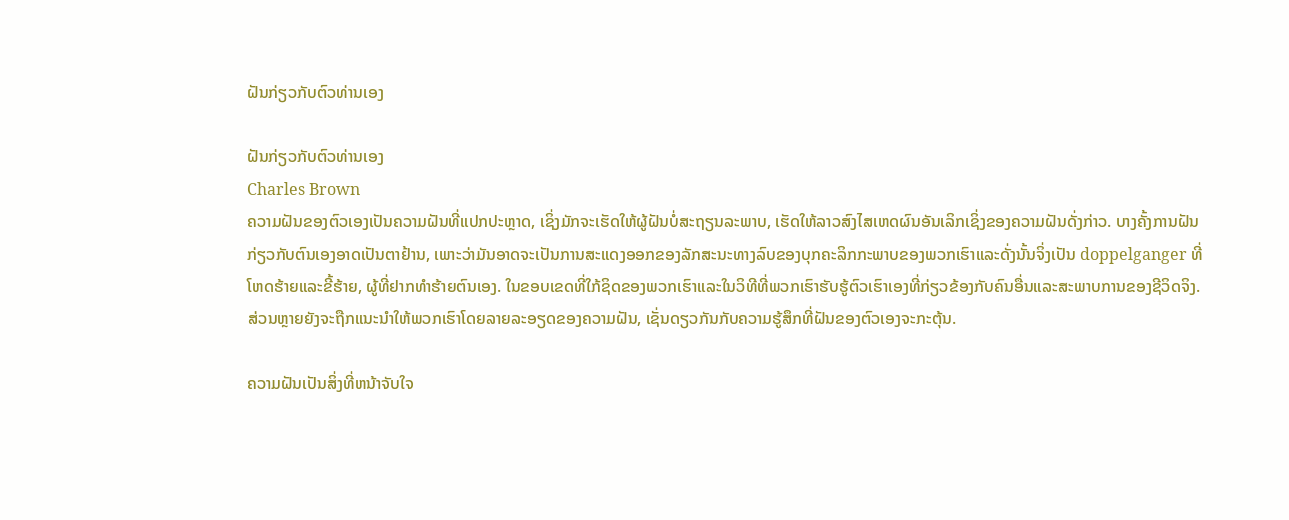ຝັນກ່ຽວກັບຕົວທ່ານເອງ

ຝັນກ່ຽວກັບຕົວທ່ານເອງ
Charles Brown
ຄວາມຝັນຂອງຕົວເອງເປັນຄວາມຝັນທີ່ແປກປະຫຼາດ, ເຊິ່ງມັກຈະເຮັດໃຫ້ຜູ້ຝັນບໍ່ສະຖຽນລະພາບ, ເຮັດໃຫ້ລາວສົງໄສເຫດຜົນອັນເລິກເຊິ່ງຂອງຄວາມຝັນດັ່ງກ່າວ. ບາງຄັ້ງການຝັນກ່ຽວກັບຕົນເອງອາດເປັນຕາຢ້ານ, ເພາະວ່າມັນອາດຈະເປັນການສະແດງອອກຂອງລັກສະນະທາງລົບຂອງບຸກຄະລິກກະພາບຂອງພວກເຮົາແລະດັ່ງນັ້ນຈິ່ງເປັນ doppelganger ທີ່ໂຫດຮ້າຍແລະຂີ້ຮ້າຍ, ຜູ້ທີ່ຢາກທໍາຮ້າຍຕົນເອງ. ໃນຂອບເຂດທີ່ໃກ້ຊິດຂອງພວກເຮົາແລະໃນວິທີທີ່ພວກເຮົາຮັບຮູ້ຕົວເຮົາເອງທີ່ກ່ຽວຂ້ອງກັບຄົນອື່ນແລະສະພາບການຂອງຊີວິດຈິງ. ສ່ວນຫຼາຍຍັງຈະຖືກແນະນໍາໃຫ້ພວກເຮົາໂດຍລາຍລະອຽດຂອງຄວາມຝັນ, ເຊັ່ນດຽວກັນກັບຄວາມຮູ້ສຶກທີ່ຝັນຂອງຕົວເອງຈະກະຕຸ້ນ.

ຄວາມຝັນເປັນສິ່ງທີ່ຫນ້າຈັບໃຈ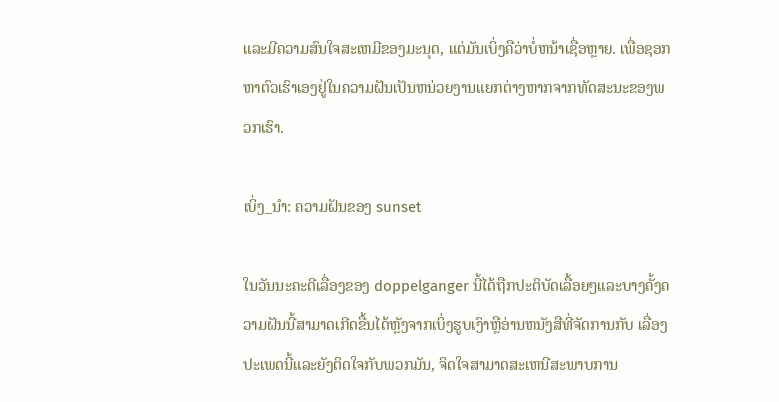ແລະມີຄວາມສົນໃຈສະເຫມີຂອງມະນຸດ, ແຕ່ມັນເບິ່ງຄືວ່າບໍ່ຫນ້າເຊື່ອຫຼາຍ. ເພື່ອຊອກຫາຕົວເຮົາເອງຢູ່ໃນຄວາມຝັນເປັນຫນ່ວຍງານແຍກຕ່າງຫາກຈາກທັດສະນະຂອງພວກເຮົາ.

ເບິ່ງ_ນຳ: ຄວາມຝັນຂອງ sunset

ໃນວັນນະຄະດີເລື່ອງຂອງ doppelganger ນີ້ໄດ້ຖືກປະຕິບັດເລື້ອຍໆແລະບາງຄັ້ງຄວາມຝັນນີ້ສາມາດເກີດຂື້ນໄດ້ຫຼັງຈາກເບິ່ງຮູບເງົາຫຼືອ່ານຫນັງສືທີ່ຈັດການກັບ ເລື່ອງປະເພດນີ້ແລະຍັງຕິດໃຈກັບພວກມັນ, ຈິດໃຈສາມາດສະເຫນີສະພາບການ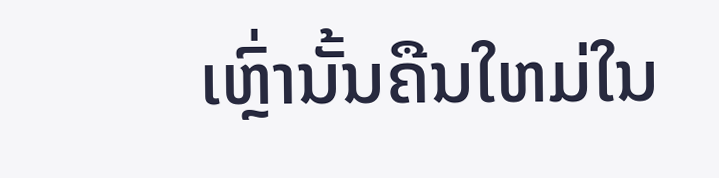ເຫຼົ່ານັ້ນຄືນໃຫມ່ໃນ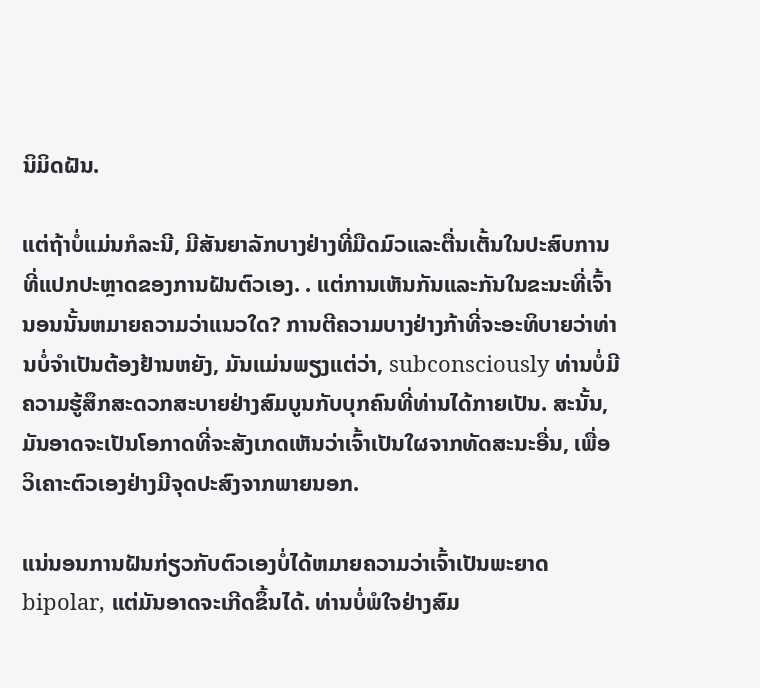ນິມິດຝັນ.

ແຕ່ຖ້າບໍ່ແມ່ນກໍລະນີ, ມີສັນຍາລັກບາງຢ່າງທີ່ມືດມົວແລະຕື່ນເຕັ້ນໃນປະສົບການທີ່ແປກປະຫຼາດຂອງການຝັນຕົວເອງ. . ແຕ່ການເຫັນກັນແລະກັນໃນຂະນະທີ່ເຈົ້ານອນນັ້ນຫມາຍຄວາມວ່າແນວໃດ? ການຕີຄວາມບາງຢ່າງກ້າທີ່ຈະອະທິບາຍວ່າທ່ານບໍ່ຈໍາເປັນຕ້ອງຢ້ານຫຍັງ, ມັນແມ່ນພຽງແຕ່ວ່າ, subconsciously ທ່ານບໍ່ມີຄວາມຮູ້ສຶກສະດວກສະບາຍຢ່າງສົມບູນກັບບຸກຄົນທີ່ທ່ານໄດ້ກາຍເປັນ. ສະນັ້ນ, ມັນອາດຈະເປັນໂອກາດທີ່ຈະສັງເກດເຫັນວ່າເຈົ້າເປັນໃຜຈາກທັດສະນະອື່ນ, ເພື່ອວິເຄາະຕົວເອງຢ່າງມີຈຸດປະສົງຈາກພາຍນອກ.

ແນ່ນອນການຝັນກ່ຽວກັບຕົວເອງບໍ່ໄດ້ຫມາຍຄວາມວ່າເຈົ້າເປັນພະຍາດ bipolar, ແຕ່ມັນອາດຈະເກີດຂຶ້ນໄດ້. ທ່ານບໍ່ພໍໃຈຢ່າງສົມ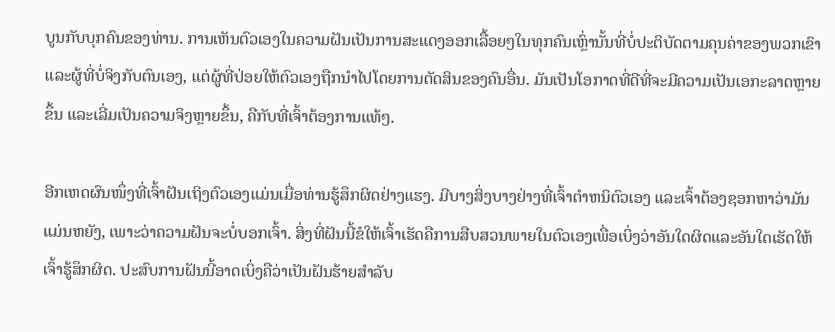ບູນກັບບຸກຄົນຂອງທ່ານ. ການເຫັນຕົວເອງໃນຄວາມຝັນເປັນການສະແດງອອກເລື້ອຍໆໃນທຸກຄົນເຫຼົ່ານັ້ນທີ່ບໍ່ປະຕິບັດຕາມຄຸນຄ່າຂອງພວກເຂົາແລະຜູ້ທີ່ບໍ່ຈິງກັບຕົນເອງ, ແຕ່ຜູ້ທີ່ປ່ອຍໃຫ້ຕົວເອງຖືກນໍາໄປໂດຍການຕັດສິນຂອງຄົນອື່ນ. ມັນເປັນໂອກາດທີ່ດີທີ່ຈະມີຄວາມເປັນເອກະລາດຫຼາຍຂຶ້ນ ແລະເລີ່ມເປັນຄວາມຈິງຫຼາຍຂຶ້ນ, ຄືກັບທີ່ເຈົ້າຕ້ອງການແທ້ໆ.

ອີກເຫດຜົນໜຶ່ງທີ່ເຈົ້າຝັນເຖິງຕົວເອງແມ່ນເມື່ອທ່ານຮູ້ສຶກຜິດຢ່າງແຮງ. ມີບາງສິ່ງບາງຢ່າງທີ່ເຈົ້າຕໍາຫນິຕົວເອງ ແລະເຈົ້າຕ້ອງຊອກຫາວ່າມັນແມ່ນຫຍັງ, ເພາະວ່າຄວາມຝັນຈະບໍ່ບອກເຈົ້າ. ສິ່ງທີ່ຝັນນີ້ຂໍໃຫ້ເຈົ້າເຮັດຄືການສືບສວນພາຍໃນຕົວເອງເພື່ອເບິ່ງວ່າອັນໃດຜິດແລະອັນໃດເຮັດໃຫ້ເຈົ້າຮູ້ສຶກຜິດ. ປະສົບການຝັນນີ້ອາດເບິ່ງຄືວ່າເປັນຝັນຮ້າຍສຳລັບ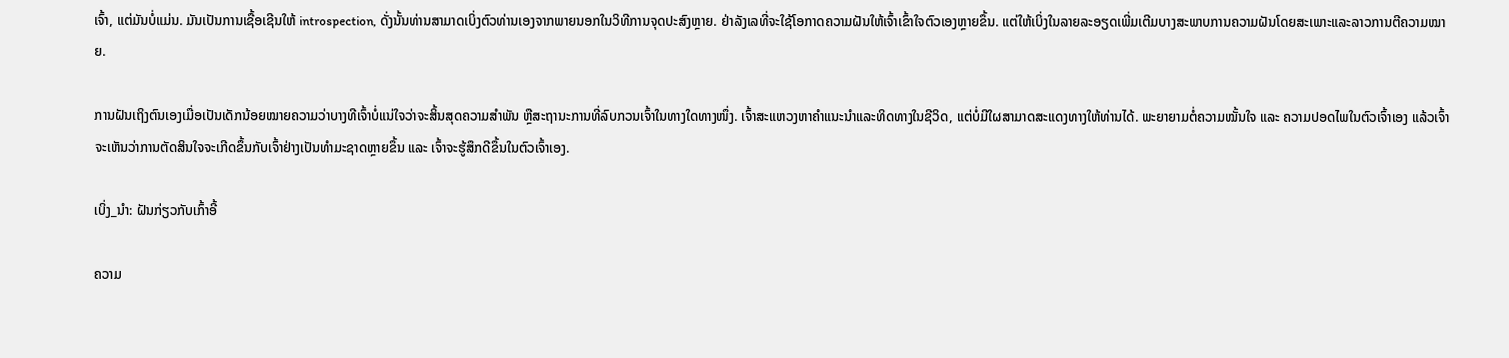ເຈົ້າ, ແຕ່ມັນບໍ່ແມ່ນ. ມັນເປັນການເຊື້ອເຊີນໃຫ້ introspection, ດັ່ງນັ້ນທ່ານສາມາດເບິ່ງຕົວທ່ານເອງຈາກພາຍນອກໃນວິທີການຈຸດປະສົງຫຼາຍ. ຢ່າລັງເລທີ່ຈະໃຊ້ໂອກາດຄວາມຝັນໃຫ້ເຈົ້າເຂົ້າໃຈຕົວເອງຫຼາຍຂຶ້ນ. ແຕ່ໃຫ້ເບິ່ງໃນລາຍລະອຽດເພີ່ມເຕີມບາງສະພາບການຄວາມຝັນໂດຍສະເພາະແລະລາວການຕີຄວາມໝາຍ.

ການຝັນເຖິງຕົນເອງເມື່ອເປັນເດັກນ້ອຍໝາຍຄວາມວ່າບາງທີເຈົ້າບໍ່ແນ່ໃຈວ່າຈະສິ້ນສຸດຄວາມສຳພັນ ຫຼືສະຖານະການທີ່ລົບກວນເຈົ້າໃນທາງໃດທາງໜຶ່ງ. ເຈົ້າສະແຫວງຫາຄໍາແນະນໍາແລະທິດທາງໃນຊີວິດ, ແຕ່ບໍ່ມີໃຜສາມາດສະແດງທາງໃຫ້ທ່ານໄດ້. ພະຍາຍາມຕໍ່ຄວາມໝັ້ນໃຈ ແລະ ຄວາມປອດໄພໃນຕົວເຈົ້າເອງ ແລ້ວເຈົ້າຈະເຫັນວ່າການຕັດສິນໃຈຈະເກີດຂຶ້ນກັບເຈົ້າຢ່າງເປັນທຳມະຊາດຫຼາຍຂຶ້ນ ແລະ ເຈົ້າຈະຮູ້ສຶກດີຂຶ້ນໃນຕົວເຈົ້າເອງ.

ເບິ່ງ_ນຳ: ຝັນກ່ຽວກັບເກົ້າອີ້

ຄວາມ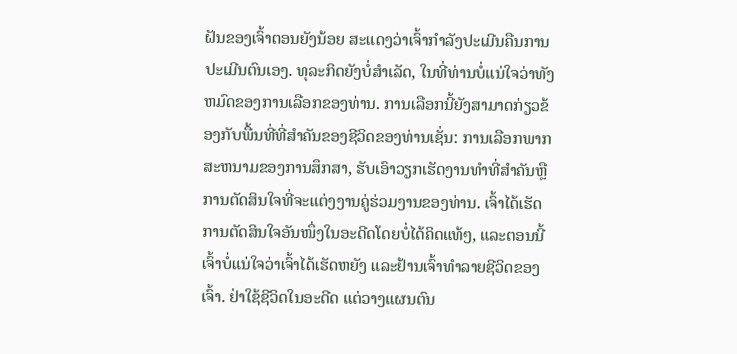ຝັນຂອງເຈົ້າຕອນຍັງນ້ອຍ ສະແດງວ່າເຈົ້າກຳລັງປະເມີນຄືນການປະເມີນຕົນເອງ. ທຸລະກິດຍັງບໍ່ສໍາເລັດ, ໃນທີ່ທ່ານບໍ່ແນ່ໃຈວ່າທັງຫມົດຂອງການເລືອກຂອງທ່ານ. ການເລືອກນີ້ຍັງສາມາດກ່ຽວຂ້ອງກັບພື້ນທີ່ທີ່ສໍາຄັນຂອງຊີວິດຂອງທ່ານເຊັ່ນ: ການເລືອກພາກສະຫນາມຂອງການສຶກສາ, ຮັບເອົາວຽກເຮັດງານທໍາທີ່ສໍາຄັນຫຼືການຕັດສິນໃຈທີ່ຈະແຕ່ງງານຄູ່ຮ່ວມງານຂອງທ່ານ. ເຈົ້າໄດ້ເຮັດການຕັດສິນໃຈອັນໜຶ່ງໃນອະດີດໂດຍບໍ່ໄດ້ຄິດແທ້ໆ, ແລະຕອນນີ້ເຈົ້າບໍ່ແນ່ໃຈວ່າເຈົ້າໄດ້ເຮັດຫຍັງ ແລະຢ້ານເຈົ້າທຳລາຍຊີວິດຂອງເຈົ້າ. ຢ່າໃຊ້ຊີວິດໃນອະດີດ ແຕ່ວາງແຜນຕົນ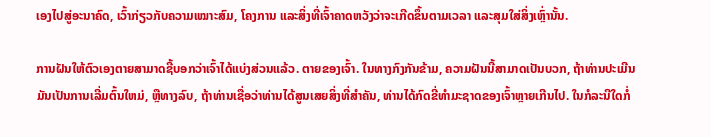ເອງໄປສູ່ອະນາຄົດ, ເວົ້າກ່ຽວກັບຄວາມເໝາະສົມ, ໂຄງການ ແລະສິ່ງທີ່ເຈົ້າຄາດຫວັງວ່າຈະເກີດຂຶ້ນຕາມເວລາ ແລະສຸມໃສ່ສິ່ງເຫຼົ່ານັ້ນ.

ການຝັນໃຫ້ຕົວເອງຕາຍສາມາດຊີ້ບອກວ່າເຈົ້າໄດ້ແບ່ງສ່ວນແລ້ວ. ຕາຍຂອງເຈົ້າ. ໃນທາງກົງກັນຂ້າມ, ຄວາມຝັນນີ້ສາມາດເປັນບວກ, ຖ້າທ່ານປະເມີນມັນເປັນການເລີ່ມຕົ້ນໃຫມ່, ຫຼືທາງລົບ, ຖ້າທ່ານເຊື່ອວ່າທ່ານໄດ້ສູນເສຍສິ່ງທີ່ສໍາຄັນ, ທ່ານໄດ້ກົດຂີ່ທໍາມະຊາດຂອງເຈົ້າຫຼາຍເກີນໄປ. ໃນກໍລະນີໃດກໍ່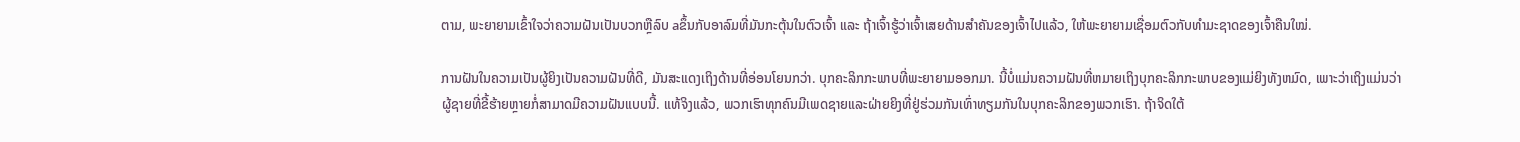ຕາມ, ພະຍາຍາມເຂົ້າໃຈວ່າຄວາມຝັນເປັນບວກຫຼືລົບ aຂຶ້ນກັບອາລົມທີ່ມັນກະຕຸ້ນໃນຕົວເຈົ້າ ແລະ ຖ້າເຈົ້າຮູ້ວ່າເຈົ້າເສຍດ້ານສຳຄັນຂອງເຈົ້າໄປແລ້ວ, ໃຫ້ພະຍາຍາມເຊື່ອມຕົວກັບທຳມະຊາດຂອງເຈົ້າຄືນໃໝ່.

ການຝັນໃນຄວາມເປັນຜູ້ຍິງເປັນຄວາມຝັນທີ່ດີ, ມັນສະແດງເຖິງດ້ານທີ່ອ່ອນໂຍນກວ່າ. ບຸກຄະລິກກະພາບທີ່ພະຍາຍາມອອກມາ. ນີ້ບໍ່ແມ່ນຄວາມຝັນທີ່ຫມາຍເຖິງບຸກຄະລິກກະພາບຂອງແມ່ຍິງທັງຫມົດ, ເພາະວ່າເຖິງແມ່ນວ່າຜູ້ຊາຍທີ່ຂີ້ຮ້າຍຫຼາຍກໍ່ສາມາດມີຄວາມຝັນແບບນີ້. ແທ້ຈິງແລ້ວ, ພວກເຮົາທຸກຄົນມີເພດຊາຍແລະຝ່າຍຍິງທີ່ຢູ່ຮ່ວມກັນເທົ່າທຽມກັນໃນບຸກຄະລິກຂອງພວກເຮົາ. ຖ້າຈິດໃຕ້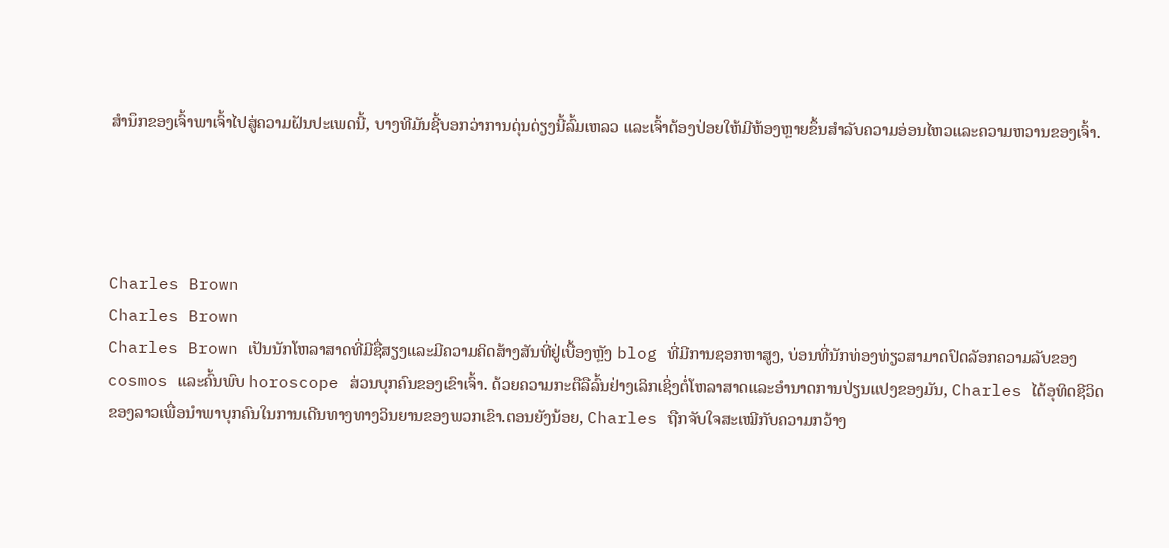ສຳນຶກຂອງເຈົ້າພາເຈົ້າໄປສູ່ຄວາມຝັນປະເພດນີ້, ບາງທີມັນຊີ້ບອກວ່າການດຸ່ນດ່ຽງນີ້ລົ້ມເຫລວ ແລະເຈົ້າຕ້ອງປ່ອຍໃຫ້ມີຫ້ອງຫຼາຍຂຶ້ນສຳລັບຄວາມອ່ອນໄຫວແລະຄວາມຫວານຂອງເຈົ້າ.




Charles Brown
Charles Brown
Charles Brown ເປັນນັກໂຫລາສາດທີ່ມີຊື່ສຽງແລະມີຄວາມຄິດສ້າງສັນທີ່ຢູ່ເບື້ອງຫຼັງ blog ທີ່ມີການຊອກຫາສູງ, ບ່ອນທີ່ນັກທ່ອງທ່ຽວສາມາດປົດລັອກຄວາມລັບຂອງ cosmos ແລະຄົ້ນພົບ horoscope ສ່ວນບຸກຄົນຂອງເຂົາເຈົ້າ. ດ້ວຍຄວາມກະຕືລືລົ້ນຢ່າງເລິກເຊິ່ງຕໍ່ໂຫລາສາດແລະອໍານາດການປ່ຽນແປງຂອງມັນ, Charles ໄດ້ອຸທິດຊີວິດຂອງລາວເພື່ອນໍາພາບຸກຄົນໃນການເດີນທາງທາງວິນຍານຂອງພວກເຂົາ.ຕອນຍັງນ້ອຍ, Charles ຖືກຈັບໃຈສະເໝີກັບຄວາມກວ້າງ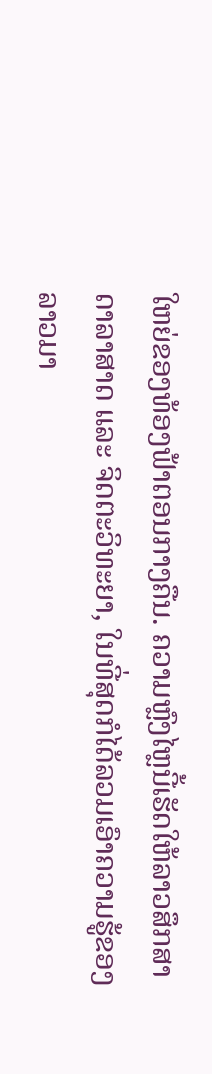ໃຫຍ່ຂອງທ້ອງຟ້າຕອນກາງຄືນ. ຄວາມຫຼົງໄຫຼນີ້ເຮັດໃຫ້ລາວສຶກສາດາລາສາດ ແລະ ຈິດຕະວິທະຍາ, ໃນທີ່ສຸດກໍໄດ້ລວມເອົາຄວາມຮູ້ຂອງລາວມາ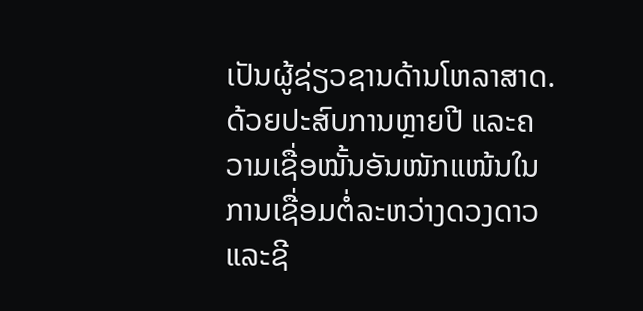ເປັນຜູ້ຊ່ຽວຊານດ້ານໂຫລາສາດ. ດ້ວຍປະສົບການຫຼາຍປີ ແລະຄວາມເຊື່ອໝັ້ນອັນໜັກແໜ້ນໃນການເຊື່ອມຕໍ່ລະຫວ່າງດວງດາວ ແລະຊີ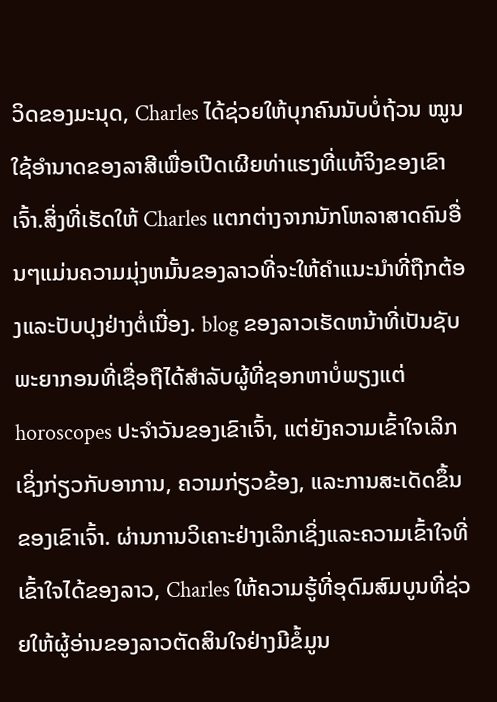ວິດຂອງມະນຸດ, Charles ໄດ້ຊ່ວຍໃຫ້ບຸກຄົນນັບບໍ່ຖ້ວນ ໝູນໃຊ້ອຳນາດຂອງລາສີເພື່ອເປີດເຜີຍທ່າແຮງທີ່ແທ້ຈິງຂອງເຂົາເຈົ້າ.ສິ່ງທີ່ເຮັດໃຫ້ Charles ແຕກຕ່າງຈາກນັກໂຫລາສາດຄົນອື່ນໆແມ່ນຄວາມມຸ່ງຫມັ້ນຂອງລາວທີ່ຈະໃຫ້ຄໍາແນະນໍາທີ່ຖືກຕ້ອງແລະປັບປຸງຢ່າງຕໍ່ເນື່ອງ. blog ຂອງລາວເຮັດຫນ້າທີ່ເປັນຊັບພະຍາກອນທີ່ເຊື່ອຖືໄດ້ສໍາລັບຜູ້ທີ່ຊອກຫາບໍ່ພຽງແຕ່ horoscopes ປະຈໍາວັນຂອງເຂົາເຈົ້າ, ແຕ່ຍັງຄວາມເຂົ້າໃຈເລິກເຊິ່ງກ່ຽວກັບອາການ, ຄວາມກ່ຽວຂ້ອງ, ແລະການສະເດັດຂຶ້ນຂອງເຂົາເຈົ້າ. ຜ່ານການວິເຄາະຢ່າງເລິກເຊິ່ງແລະຄວາມເຂົ້າໃຈທີ່ເຂົ້າໃຈໄດ້ຂອງລາວ, Charles ໃຫ້ຄວາມຮູ້ທີ່ອຸດົມສົມບູນທີ່ຊ່ວຍໃຫ້ຜູ້ອ່ານຂອງລາວຕັດສິນໃຈຢ່າງມີຂໍ້ມູນ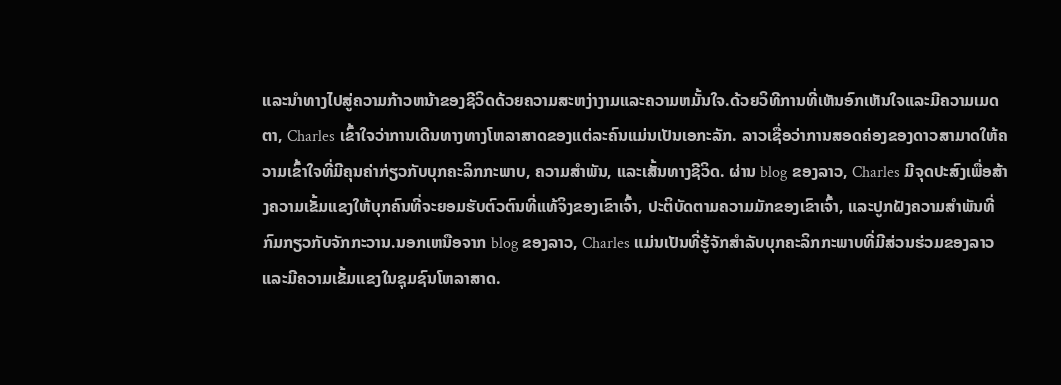ແລະນໍາທາງໄປສູ່ຄວາມກ້າວຫນ້າຂອງຊີວິດດ້ວຍຄວາມສະຫງ່າງາມແລະຄວາມຫມັ້ນໃຈ.ດ້ວຍວິທີການທີ່ເຫັນອົກເຫັນໃຈແລະມີຄວາມເມດຕາ, Charles ເຂົ້າໃຈວ່າການເດີນທາງທາງໂຫລາສາດຂອງແຕ່ລະຄົນແມ່ນເປັນເອກະລັກ. ລາວເຊື່ອວ່າການສອດຄ່ອງຂອງດາວສາມາດໃຫ້ຄວາມເຂົ້າໃຈທີ່ມີຄຸນຄ່າກ່ຽວກັບບຸກຄະລິກກະພາບ, ຄວາມສໍາພັນ, ແລະເສັ້ນທາງຊີວິດ. ຜ່ານ blog ຂອງລາວ, Charles ມີຈຸດປະສົງເພື່ອສ້າງຄວາມເຂັ້ມແຂງໃຫ້ບຸກຄົນທີ່ຈະຍອມຮັບຕົວຕົນທີ່ແທ້ຈິງຂອງເຂົາເຈົ້າ, ປະຕິບັດຕາມຄວາມມັກຂອງເຂົາເຈົ້າ, ແລະປູກຝັງຄວາມສໍາພັນທີ່ກົມກຽວກັບຈັກກະວານ.ນອກເຫນືອຈາກ blog ຂອງລາວ, Charles ແມ່ນເປັນທີ່ຮູ້ຈັກສໍາລັບບຸກຄະລິກກະພາບທີ່ມີສ່ວນຮ່ວມຂອງລາວແລະມີຄວາມເຂັ້ມແຂງໃນຊຸມຊົນໂຫລາສາດ.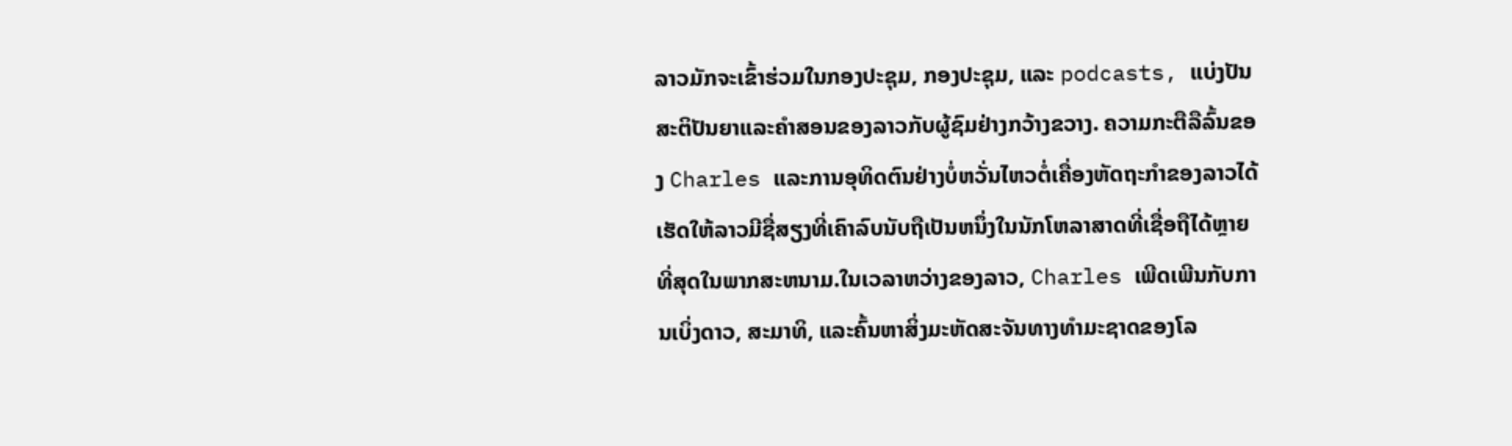ລາວມັກຈະເຂົ້າຮ່ວມໃນກອງປະຊຸມ, ກອງປະຊຸມ, ແລະ podcasts, ແບ່ງປັນສະຕິປັນຍາແລະຄໍາສອນຂອງລາວກັບຜູ້ຊົມຢ່າງກວ້າງຂວາງ. ຄວາມກະຕືລືລົ້ນຂອງ Charles ແລະການອຸທິດຕົນຢ່າງບໍ່ຫວັ່ນໄຫວຕໍ່ເຄື່ອງຫັດຖະກໍາຂອງລາວໄດ້ເຮັດໃຫ້ລາວມີຊື່ສຽງທີ່ເຄົາລົບນັບຖືເປັນຫນຶ່ງໃນນັກໂຫລາສາດທີ່ເຊື່ອຖືໄດ້ຫຼາຍທີ່ສຸດໃນພາກສະຫນາມ.ໃນເວລາຫວ່າງຂອງລາວ, Charles ເພີດເພີນກັບການເບິ່ງດາວ, ສະມາທິ, ແລະຄົ້ນຫາສິ່ງມະຫັດສະຈັນທາງທໍາມະຊາດຂອງໂລ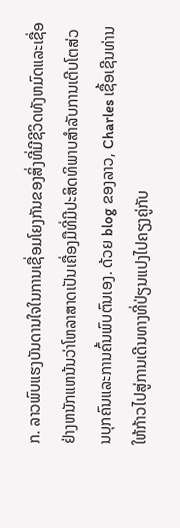ກ. ລາວພົບແຮງບັນດານໃຈໃນການເຊື່ອມໂຍງກັນຂອງສິ່ງທີ່ມີຊີວິດທັງຫມົດແລະເຊື່ອຢ່າງຫນັກແຫນ້ນວ່າໂຫລາສາດເປັນເຄື່ອງມືທີ່ມີປະສິດທິພາບສໍາລັບການເຕີບໂຕສ່ວນບຸກຄົນແລະການຄົ້ນພົບຕົນເອງ. ດ້ວຍ blog ຂອງລາວ, Charles ເຊື້ອເຊີນທ່ານໃຫ້ກ້າວໄປສູ່ການເດີນທາງທີ່ປ່ຽນແປງໄປຄຽງຄູ່ກັບ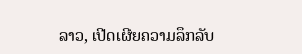ລາວ, ເປີດເຜີຍຄວາມລຶກລັບ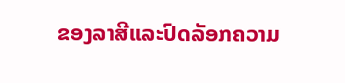ຂອງລາສີແລະປົດລັອກຄວາມ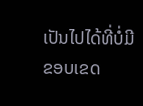ເປັນໄປໄດ້ທີ່ບໍ່ມີຂອບເຂດ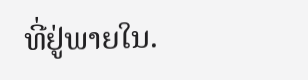ທີ່ຢູ່ພາຍໃນ.